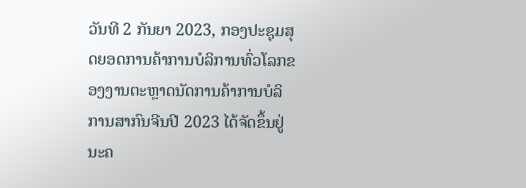ວັນທີ 2 ກັນຍາ 2023, ກອງປະຊຸມສຸດຍອດການຄ້າການບໍລິການທົ່ວໂລກຂອງງານຕະຫຼາດນັດການຄ້າການບໍລິການສາກົນຈີນປີ 2023 ໄດ້ຈັດຂຶ້ນຢູ່ນະຄ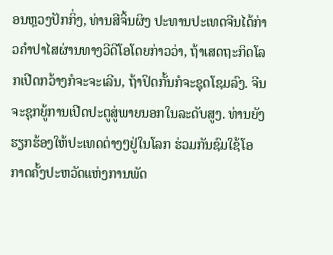ອນຫຼວງປັກກິ່ງ, ທ່ານສີຈິ້ນຜິງ ປະທານປະເທດຈີນໄດ້ກ່າວຄຳປາໄສຜ່ານທາງວີດີໂອໂດຍກ່າວວ່າ, ຖ້າເສດຖະກິດໂລກເປີດກວ້າງກໍຈະຈະເລີນ, ຖ້າປິດກັ້ນກໍຈະຊຸດໂຊມລົງ. ຈີນຈະຊຸກຍູ້ການເປີດປະຕູສູ່ພາຍນອກໃນລະດັບສູງ. ທ່ານຍັງຮຽກຮ້ອງໃຫ້ປະເທດຕ່າງໆຢູ່ໃນໂລກ ຮ່ວມກັນຊົມໃຊ້ໂອກາດຄັ້ງປະຫວັດແຫ່ງການພັດ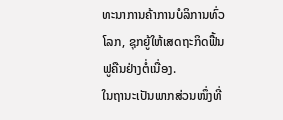ທະນາການຄ້າການບໍລິການທົ່ວໂລກ, ຊຸກຍູ້ໃຫ້ເສດຖະກິດຟື້ນຟູຄືນຢ່າງຕໍ່ເນື່ອງ.
ໃນຖານະເປັນພາກສ່ວນໜຶ່ງທີ່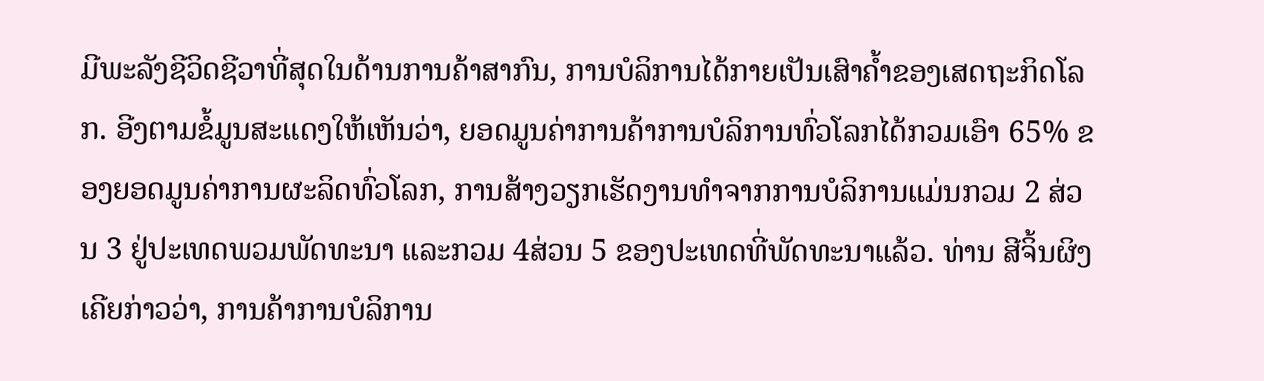ມີພະລັງຊີວິດຊີວາທີ່ສຸດໃນດ້ານການຄ້າສາກົນ, ການບໍລິການໄດ້ກາຍເປັນເສົາຄ້ຳຂອງເສດຖະກິດໂລກ. ອີງຕາມຂໍ້ມູນສະແດງໃຫ້ເຫັນວ່າ, ຍອດມູນຄ່າການຄ້າການບໍລິການທົ່ວໂລກໄດ້ກວມເອົາ 65% ຂອງຍອດມູນຄ່າການຜະລິດທົ່ວໂລກ, ການສ້າງວຽກເຮັດງານທຳຈາກການບໍລິການແມ່ນກວມ 2 ສ່ວນ 3 ຢູ່ປະເທດພວມພັດທະນາ ແລະກວມ 4ສ່ວນ 5 ຂອງປະເທດທີ່ພັດທະນາແລ້ວ. ທ່ານ ສີຈິ້ນຜິງ ເຄີຍກ່າວວ່າ, ການຄ້າການບໍລິການ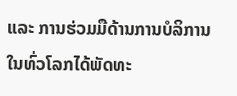ແລະ ການຮ່ວມມືດ້ານການບໍລິການໃນທົ່ວໂລກໄດ້ພັດທະ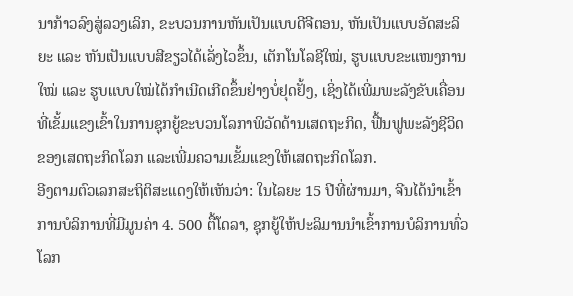ນາກ້າວລົງສູ່ລວງເລິກ, ຂະບວນການຫັນເປັນແບບດີຈີຕອນ, ຫັນເປັນແບບອັດສະລິຍະ ແລະ ຫັນເປັນແບບສີຂຽວໄດ້ເລັ່ງໄວຂຶ້ນ, ເຕັກໂນໂລຊີໃໝ່, ຮູບແບບຂະແໜງການໃໝ່ ແລະ ຮູບແບບໃໝ່ໄດ້ກຳເນີດເກີດຂຶ້ນຢ່າງບໍ່ຢຸດຢັ້ງ, ເຊິ່ງໄດ້ເພີ່ມພະລັງຂັບເຄື່ອນທີ່ເຂັ້ມແຂງເຂົ້າໃນການຊຸກຍູ້ຂະບວນໂລກາພິວັດດ້ານເສດຖະກິດ, ຟື້ນຟູພະລັງຊີວິດຂອງເສດຖະກິດໂລກ ແລະເພີ່ມຄວາມເຂັ້ມແຂງໃຫ້ເສດຖະກິດໂລກ.
ອີງຕາມຕົວເລກສະຖິຕິສະແດງໃຫ້ເຫັນວ່າ: ໃນໄລຍະ 15 ປີທີ່ຜ່ານມາ, ຈີນໄດ້ນຳເຂົ້າການບໍລິການທີ່ມີມູນຄ່າ 4. 500 ຕື້ໂດລາ, ຊຸກຍູ້ໃຫ້ປະລິມານນຳເຂົ້າການບໍລິການທົ່ວໂລກ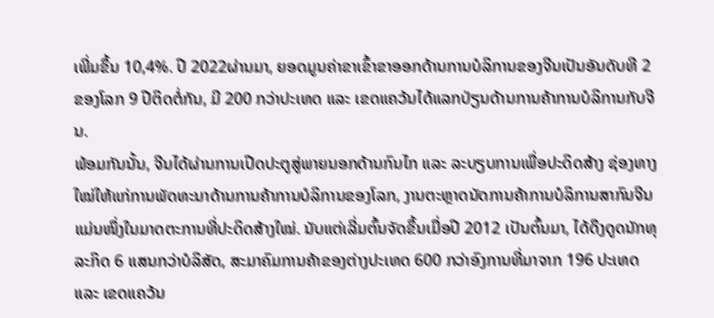ເພີ່ມຂຶ້ນ 10,4%. ປີ 2022ຜ່ານມາ, ຍອດມູນຄ່າຂາເຂົ້າຂາອອກດ້ານການບໍລິການຂອງຈີນເປັນອັນດັບທີ 2 ຂອງໂລກ 9 ປີຕິດຕໍ່ກັນ, ມີ 200 ກວ່າປະເທດ ແລະ ເຂດແຄວ້ນໄດ້ແລກປ່ຽນດ້ານການຄ້າການບໍລິການກັບຈີນ.
ພ້ອມກັນນັ້ນ, ຈີນໄດ້ຜ່ານການເປີດປະຕູສູ່ພາຍນອກດ້ານກົນໄກ ແລະ ລະບຽບການເພື່ອປະດິດສ້າງ ຊ່ອງທາງໃໝ່ໃຫ້ແກ່ການພັດທະນາດ້ານການຄ້າການບໍລິການຂອງໂລກ, ງານຕະຫຼາດນັດການຄ້າການບໍລິການສາກົນຈີນແມ່ນໜຶ່ງໃນມາດຕະການທີ່ປະດິດສ້າງໃໝ່. ນັບແຕ່ເລີ່ມຕົ້ນຈັດຂຶ້ນເມື່ອປີ 2012 ເປັນຕົ້ນມາ, ໄດ້ດຶງດູດນັກທຸລະກິດ 6 ແສນກວ່າບໍລິສັດ, ສະມາຄົມການຄ້າຂອງຕ່າງປະເທດ 600 ກວ່າອົງການທີ່ມາຈາກ 196 ປະເທດ ແລະ ເຂດແຄວ້ນ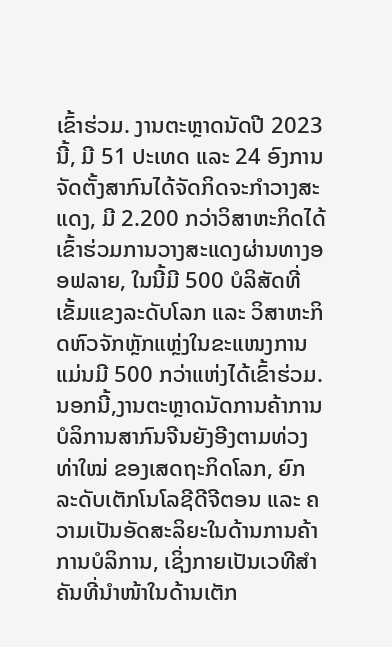ເຂົ້າຮ່ວມ. ງານຕະຫຼາດນັດປີ 2023 ນີ້, ມີ 51 ປະເທດ ແລະ 24 ອົງການຈັດຕັ້ງສາກົນໄດ້ຈັດກິດຈະກຳວາງສະແດງ, ມີ 2.200 ກວ່າວິສາຫະກິດໄດ້ເຂົ້າຮ່ວມການວາງສະແດງຜ່ານທາງອອຟລາຍ, ໃນນີ້ມີ 500 ບໍລິສັດທີ່ເຂັ້ມແຂງລະດັບໂລກ ແລະ ວິສາຫະກິດຫົວຈັກຫຼັກແຫຼ່ງໃນຂະແໜງການ ແມ່ນມີ 500 ກວ່າແຫ່ງໄດ້ເຂົ້າຮ່ວມ.
ນອກນີ້,ງານຕະຫຼາດນັດການຄ້າການບໍລິການສາກົນຈີນຍັງອີງຕາມທ່ວງທ່າໃໝ່ ຂອງເສດຖະກິດໂລກ, ຍົກລະດັບເຕັກໂນໂລຊີດີຈີຕອນ ແລະ ຄວາມເປັນອັດສະລິຍະໃນດ້ານການຄ້າການບໍລິການ, ເຊິ່ງກາຍເປັນເວທີສຳຄັນທີ່ນຳໜ້າໃນດ້ານເຕັກ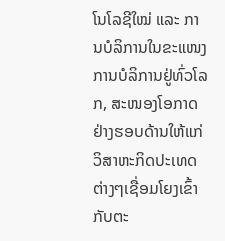ໂນໂລຊີໃໝ່ ແລະ ການບໍລິການໃນຂະແໜງການບໍລິການຢູ່ທົ່ວໂລກ, ສະໜອງໂອກາດຢ່າງຮອບດ້ານໃຫ້ແກ່ວິສາຫະກິດປະເທດຕ່າງໆເຊື່ອມໂຍງເຂົ້າກັບຕະ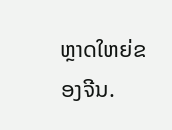ຫຼາດໃຫຍ່ຂອງຈີນ.